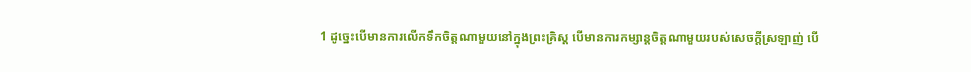1 ដូច្នេះបើមានការលើកទឹកចិត្ដណាមួយនៅក្នុងព្រះគ្រិស្ដ បើមានការកម្សាន្ដចិត្ដណាមួយរបស់សេចក្ដីស្រឡាញ់ បើ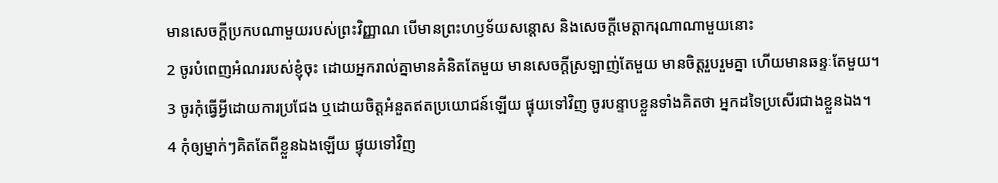មានសេចក្ដីប្រកបណាមួយរបស់ព្រះវិញ្ញាណ បើមានព្រះហឫទ័យសន្ដោស និងសេចក្ដីមេត្ដាករុណាណាមួយនោះ
2 ចូរបំពេញអំណររបស់ខ្ញុំចុះ ដោយអ្នករាល់គ្នាមានគំនិតតែមួយ មានសេចក្ដីស្រឡាញ់តែមួយ មានចិត្ដរួបរួមគ្នា ហើយមានឆន្ទៈតែមួយ។
3 ចូរកុំធ្វើអ្វីដោយការប្រជែង ឬដោយចិត្ដអំនួតឥតប្រយោជន៍ឡើយ ផ្ទុយទៅវិញ ចូរបន្ទាបខ្លួនទាំងគិតថា អ្នកដទៃប្រសើរជាងខ្លួនឯង។
4 កុំឲ្យម្នាក់ៗគិតតែពីខ្លួនឯងឡើយ ផ្ទុយទៅវិញ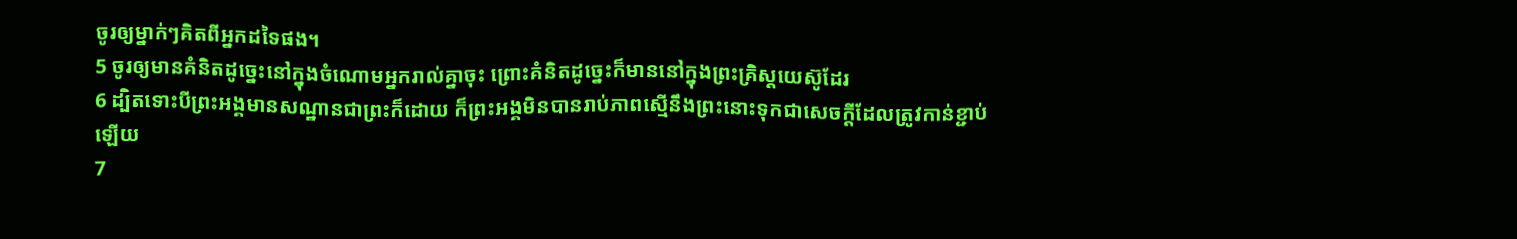ចូរឲ្យម្នាក់ៗគិតពីអ្នកដទៃផង។
5 ចូរឲ្យមានគំនិតដូច្នេះនៅក្នុងចំណោមអ្នករាល់គ្នាចុះ ព្រោះគំនិតដូច្នេះក៏មាននៅក្នុងព្រះគ្រិស្ដយេស៊ូដែរ
6 ដ្បិតទោះបីព្រះអង្គមានសណ្ឋានជាព្រះក៏ដោយ ក៏ព្រះអង្គមិនបានរាប់ភាពស្មើនឹងព្រះនោះទុកជាសេចក្ដីដែលត្រូវកាន់ខ្ជាប់ឡើយ
7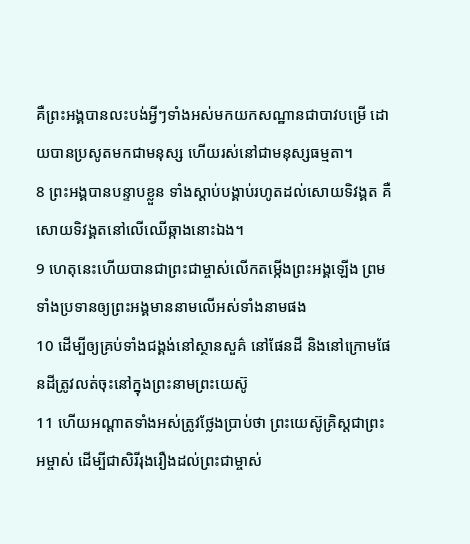គឺព្រះអង្គបានលះបង់អ្វីៗទាំងអស់មកយកសណ្ឋានជាបាវបម្រើ ដោយបានប្រសូតមកជាមនុស្ស ហើយរស់នៅជាមនុស្សធម្មតា។
8 ព្រះអង្គបានបន្ទាបខ្លួន ទាំងស្ដាប់បង្គាប់រហូតដល់សោយទិវង្គត គឺសោយទិវង្គតនៅលើឈើឆ្កាងនោះឯង។
9 ហេតុនេះហើយបានជាព្រះជាម្ចាស់លើកតម្កើងព្រះអង្គឡើង ព្រមទាំងប្រទានឲ្យព្រះអង្គមាននាមលើអស់ទាំងនាមផង
10 ដើម្បីឲ្យគ្រប់ទាំងជង្គង់នៅស្ថានសួគ៌ នៅផែនដី និងនៅក្រោមផែនដីត្រូវលត់ចុះនៅក្នុងព្រះនាមព្រះយេស៊ូ
11 ហើយអណ្ដាតទាំងអស់ត្រូវថ្លែងប្រាប់ថា ព្រះយេស៊ូគ្រិស្ដជាព្រះអម្ចាស់ ដើម្បីជាសិរីរុងរឿងដល់ព្រះជាម្ចាស់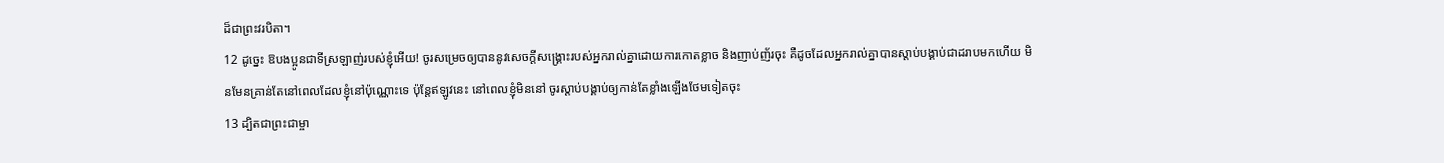ដ៏ជាព្រះវរបិតា។
12 ដូច្នេះ ឱបងប្អូនជាទីស្រឡាញ់របស់ខ្ញុំអើយ! ចូរសម្រេចឲ្យបាននូវសេចក្ដីសង្គ្រោះរបស់អ្នករាល់គ្នាដោយការកោតខ្លាច និងញាប់ញ័រចុះ គឺដូចដែលអ្នករាល់គ្នាបានស្ដាប់បង្គាប់ជាដរាបមកហើយ មិនមែនគ្រាន់តែនៅពេលដែលខ្ញុំនៅប៉ុណ្ណោះទេ ប៉ុន្ដែឥឡូវនេះ នៅពេលខ្ញុំមិននៅ ចូរស្ដាប់បង្គាប់ឲ្យកាន់តែខ្លាំងឡើងថែមទៀតចុះ
13 ដ្បិតជាព្រះជាម្ចា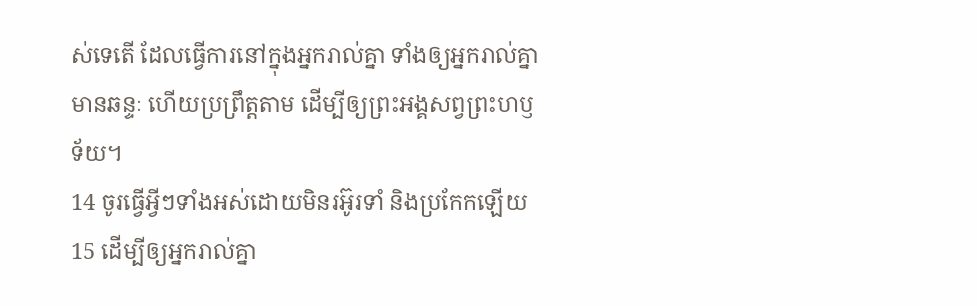ស់ទេតើ ដែលធ្វើការនៅក្នុងអ្នករាល់គ្នា ទាំងឲ្យអ្នករាល់គ្នាមានឆន្ទៈ ហើយប្រព្រឹត្តតាម ដើម្បីឲ្យព្រះអង្គសព្វព្រះហឫទ័យ។
14 ចូរធ្វើអ្វីៗទាំងអស់ដោយមិនរអ៊ូរទាំ និងប្រកែកឡើយ
15 ដើម្បីឲ្យអ្នករាល់គ្នា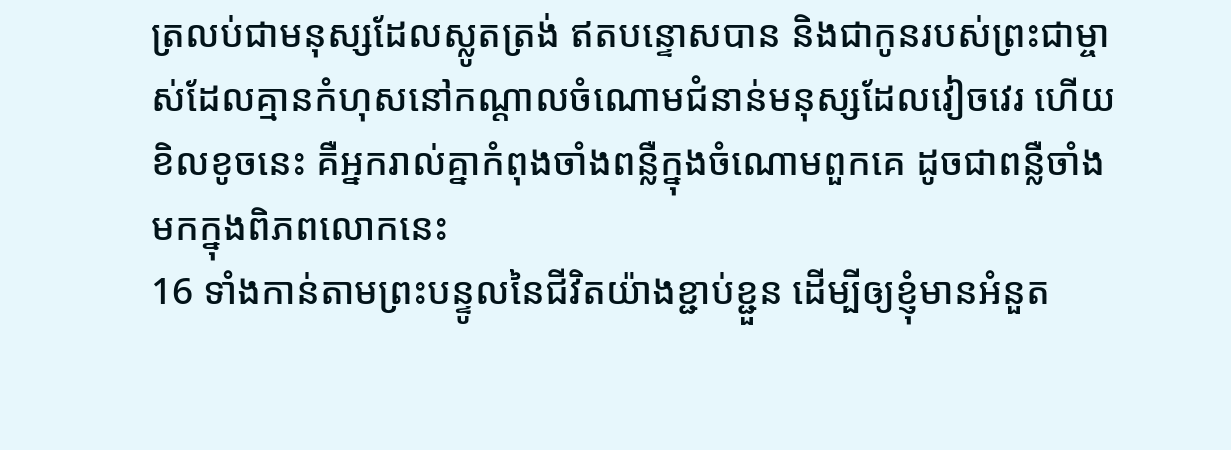ត្រលប់ជាមនុស្សដែលស្លូតត្រង់ ឥតបន្ទោសបាន និងជាកូនរបស់ព្រះជាម្ចាស់ដែលគ្មានកំហុសនៅកណ្ដាលចំណោមជំនាន់មនុស្សដែលវៀចវេរ ហើយខិលខូចនេះ គឺអ្នករាល់គ្នាកំពុងចាំងពន្លឺក្នុងចំណោមពួកគេ ដូចជាពន្លឺចាំងមកក្នុងពិភពលោកនេះ
16 ទាំងកាន់តាមព្រះបន្ទូលនៃជីវិតយ៉ាងខ្ជាប់ខ្ជួន ដើម្បីឲ្យខ្ញុំមានអំនួត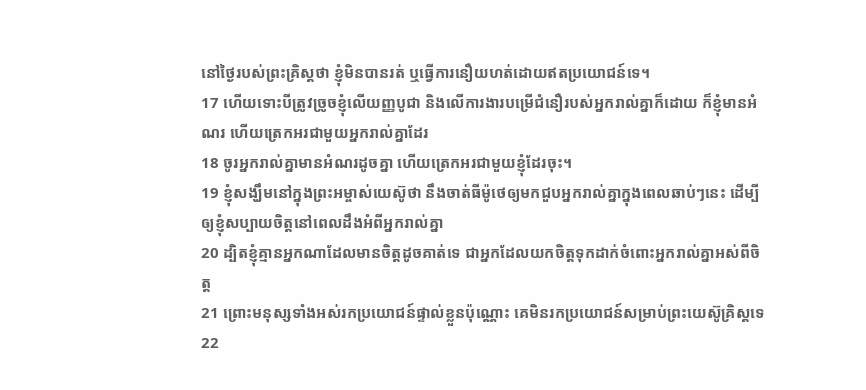នៅថ្ងៃរបស់ព្រះគ្រិស្ដថា ខ្ញុំមិនបានរត់ ឬធ្វើការនឿយហត់ដោយឥតប្រយោជន៍ទេ។
17 ហើយទោះបីត្រូវច្រូចខ្ញុំលើយញ្ញបូជា និងលើការងារបម្រើជំនឿរបស់អ្នករាល់គ្នាក៏ដោយ ក៏ខ្ញុំមានអំណរ ហើយត្រេកអរជាមួយអ្នករាល់គ្នាដែរ
18 ចូរអ្នករាល់គ្នាមានអំណរដូចគ្នា ហើយត្រេកអរជាមួយខ្ញុំដែរចុះ។
19 ខ្ញុំសង្ឃឹមនៅក្នុងព្រះអម្ចាស់យេស៊ូថា នឹងចាត់ធីម៉ូថេឲ្យមកជួបអ្នករាល់គ្នាក្នុងពេលឆាប់ៗនេះ ដើម្បីឲ្យខ្ញុំសប្បាយចិត្ដនៅពេលដឹងអំពីអ្នករាល់គ្នា
20 ដ្បិតខ្ញុំគ្មានអ្នកណាដែលមានចិត្ដដូចគាត់ទេ ជាអ្នកដែលយកចិត្តទុកដាក់ចំពោះអ្នករាល់គ្នាអស់ពីចិត្ដ
21 ព្រោះមនុស្សទាំងអស់រកប្រយោជន៍ផ្ទាល់ខ្លួនប៉ុណ្ណោះ គេមិនរកប្រយោជន៍សម្រាប់ព្រះយេស៊ូគ្រិស្ដទេ
22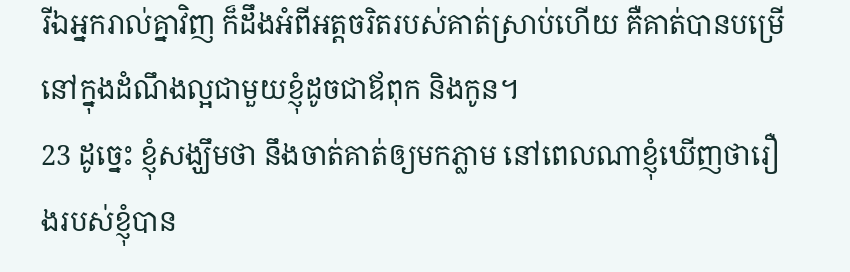រីឯអ្នករាល់គ្នាវិញ ក៏ដឹងអំពីអត្តចរិតរបស់គាត់ស្រាប់ហើយ គឺគាត់បានបម្រើនៅក្នុងដំណឹងល្អជាមួយខ្ញុំដូចជាឪពុក និងកូន។
23 ដូច្នេះ ខ្ញុំសង្ឃឹមថា នឹងចាត់គាត់ឲ្យមកភ្លាម នៅពេលណាខ្ញុំឃើញថារឿងរបស់ខ្ញុំបាន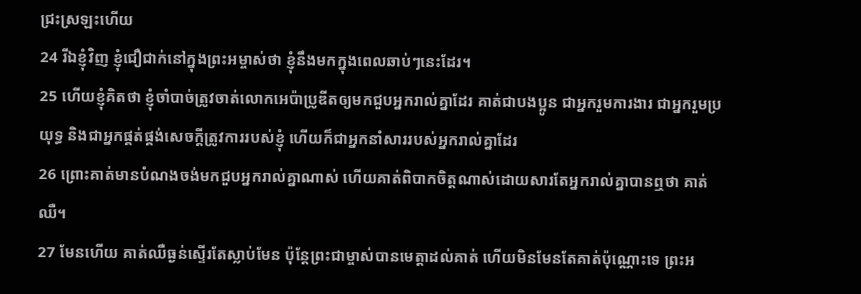ជ្រះស្រឡះហើយ
24 រីឯខ្ញុំវិញ ខ្ញុំជឿជាក់នៅក្នុងព្រះអម្ចាស់ថា ខ្ញុំនឹងមកក្នុងពេលឆាប់ៗនេះដែរ។
25 ហើយខ្ញុំគិតថា ខ្ញុំចាំបាច់ត្រូវចាត់លោកអេប៉ាប្រូឌីតឲ្យមកជួបអ្នករាល់គ្នាដែរ គាត់ជាបងប្អូន ជាអ្នករួមការងារ ជាអ្នករួមប្រយុទ្ធ និងជាអ្នកផ្គត់ផ្គង់សេចក្ដីត្រូវការរបស់ខ្ញុំ ហើយក៏ជាអ្នកនាំសាររបស់អ្នករាល់គ្នាដែរ
26 ព្រោះគាត់មានបំណងចង់មកជួបអ្នករាល់គ្នាណាស់ ហើយគាត់ពិបាកចិត្ដណាស់ដោយសារតែអ្នករាល់គ្នាបានឮថា គាត់ឈឺ។
27 មែនហើយ គាត់ឈឺធ្ងន់ស្ទើរតែស្លាប់មែន ប៉ុន្ដែព្រះជាម្ចាស់បានមេត្ដាដល់គាត់ ហើយមិនមែនតែគាត់ប៉ុណ្ណោះទេ ព្រះអ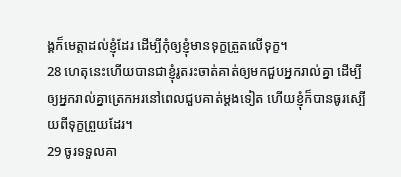ង្គក៏មេត្ដាដល់ខ្ញុំដែរ ដើម្បីកុំឲ្យខ្ញុំមានទុក្ខត្រួតលើទុក្ខ។
28 ហេតុនេះហើយបានជាខ្ញុំរូតរះចាត់គាត់ឲ្យមកជួបអ្នករាល់គ្នា ដើម្បីឲ្យអ្នករាល់គ្នាត្រេកអរនៅពេលជួបគាត់ម្ដងទៀត ហើយខ្ញុំក៏បានធូរស្បើយពីទុក្ខព្រួយដែរ។
29 ចូរទទួលគា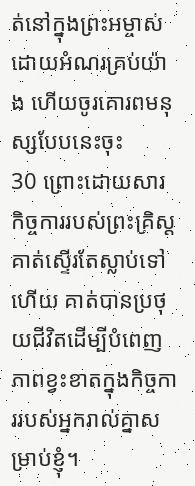ត់នៅក្នុងព្រះអម្ចាស់ដោយអំណរគ្រប់យ៉ាង ហើយចូរគោរពមនុស្សបែបនេះចុះ
30 ព្រោះដោយសារកិច្ចការរបស់ព្រះគ្រិស្ដ គាត់ស្ទើរតែស្លាប់ទៅហើយ គាត់បានប្រថុយជីវិតដើម្បីបំពេញភាពខ្វះខាតក្នុងកិច្ចការរបស់អ្នករាល់គ្នាសម្រាប់ខ្ញុំ។